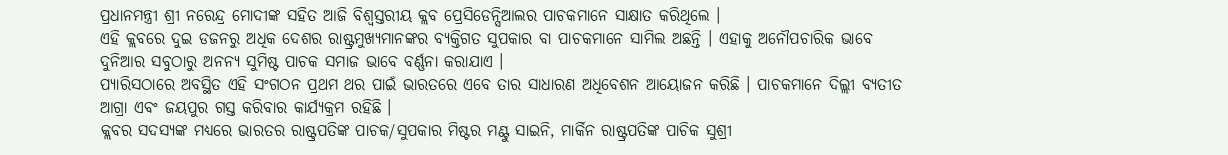ପ୍ରଧାନମନ୍ତ୍ରୀ ଶ୍ରୀ ନରେନ୍ଦ୍ର ମୋଦୀଙ୍କ ସହିତ ଆଜି ବିଶ୍ଵସ୍ତରୀୟ କ୍ଲବ ପ୍ରେସିଡେନ୍ସିଆଲର ପାଚକମାନେ ସାକ୍ଷାତ କରିଥିଲେ ।
ଏହି କ୍ଲବରେ ଦୁଇ ଡଜନରୁ ଅଧିକ ଦେଶର ରାଷ୍ଟ୍ରମୁଖ୍ୟମାନଙ୍କର ବ୍ୟକ୍ତିଗତ ସୁପକାର ବା ପାଚକମାନେ ସାମିଲ ଅଛନ୍ତି । ଏହାକୁ ଅନୌପଚାରିକ ଭାବେ ଦୁନିଆର ସବୁଠାରୁ ଅନନ୍ୟ ସୁମିଷ୍ଟ ପାଚକ ସମାଜ ଭାବେ ବର୍ଣ୍ଣନା କରାଯାଏ ।
ପ୍ୟାରିସଠାରେ ଅବସ୍ଥିତ ଏହି ସଂଗଠନ ପ୍ରଥମ ଥର ପାଇଁ ଭାରତରେ ଏବେ ତାର ସାଧାରଣ ଅଧିବେଶନ ଆୟୋଜନ କରିଛି । ପାଚକମାନେ ଦିଲ୍ଲୀ ବ୍ୟତୀତ ଆଗ୍ରା ଏବଂ ଜୟପୁର ଗସ୍ତ କରିବାର କାର୍ଯ୍ୟକ୍ରମ ରହିଛି ।
କ୍ଲବର ସଦସ୍ୟଙ୍କ ମଧ୍ୟରେ ଭାରତର ରାଷ୍ଟ୍ରପତିଙ୍କ ପାଚକ/ସୁପକାର ମିଷ୍ଟର ମଣ୍ଟୁ ସାଇନି, ମାର୍କିନ ରାଷ୍ଟ୍ରପତିଙ୍କ ପାଚିକ ସୁଶ୍ରୀ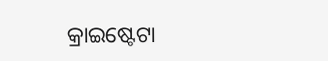କ୍ରାଇଷ୍ଟେଟା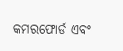କମରଫୋର୍ଡ ଏବଂ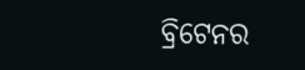ବ୍ରିଟେନର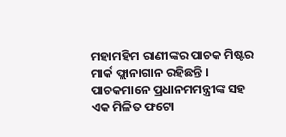ମହାମହିମ ରାଣୀଙ୍କର ପାଚକ ମିଷ୍ଟର ମାର୍କ ଫ୍ଲାନାଗାନ ରହିଛନ୍ତି ।
ପାଚକମାନେ ପ୍ରଧାନମମନ୍ତ୍ରୀଙ୍କ ସହ ଏକ ମିଳିତ ଫଟୋ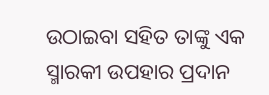ଉଠାଇବା ସହିତ ତାଙ୍କୁ ଏକ ସ୍ମାରକୀ ଉପହାର ପ୍ରଦାନ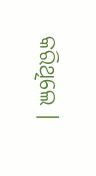କରିଥିଲେ ।